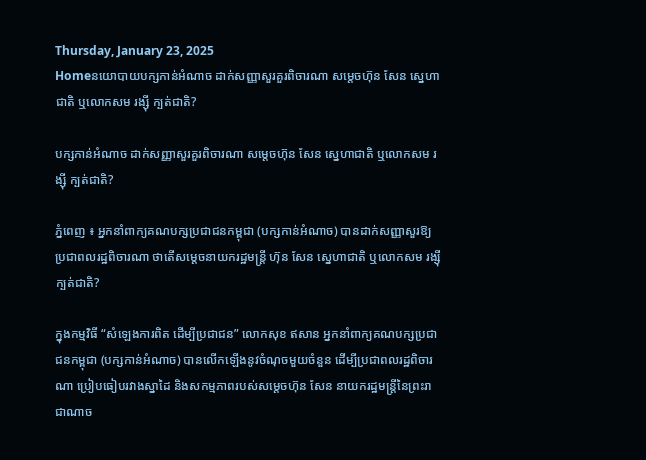Thursday, January 23, 2025
Homeនយោបាយបក្សកាន់អំណាច ដាក់សញ្ញាសួរគួរពិចារណា សម្តេចហ៊ុន សែន ស្នេហាជាតិ ឬលោកសម រង្ស៊ី ក្បត់ជាតិ?

បក្សកាន់អំណាច ដាក់សញ្ញាសួរគួរពិចារណា សម្តេចហ៊ុន សែន ស្នេហាជាតិ ឬលោកសម រង្ស៊ី ក្បត់ជាតិ?

ភ្នំពេញ ៖ អ្នកនាំពាក្យគណបក្សប្រជាជនកម្ពុជា (បក្សកាន់អំណាច) បានដាក់សញ្ញាសួរឱ្យប្រជាពលរដ្ឋពិចារណា ថាតើសម្តេចនាយករដ្ឋមន្ត្រី ហ៊ុន សែន ស្នេហាជាតិ ឬលោកសម រង្ស៊ី ក្បត់ជាតិ?

ក្នុងកម្មវិធី “សំឡេងការពិត ដើម្បីប្រជាជន” លោកសុខ ឥសាន អ្នកនាំពាក្យគណបក្សប្រជាជនកម្ពុជា (បក្សកាន់អំណាច) បានលើកឡើងនូវចំណុចមួយចំនួន ដើម្បីប្រជាពលរដ្ឋពិចារណា ប្រៀបធៀបរវាងស្នាដៃ និងសកម្មភាពរបស់សម្តេចហ៊ុន សែន នាយករដ្ឋមន្ត្រីនៃព្រះរាជាណាច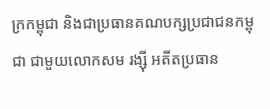ក្រកម្ពុជា និងជាប្រធានគណបក្សប្រជាជនកម្ពុជា ជាមួយលោកសម រង្ស៊ី អតីតប្រធាន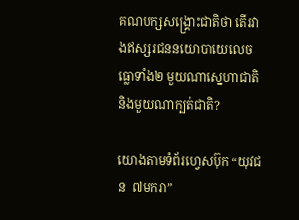គណបក្សសង្គ្រោះជាតិថា តើរវាងឥស្សរជននយោបាយេលេចធ្លោទាំង២ មួយណាស្នេហាជាតិ និងមួយណាក្បត់ជាតិ?

យោងតាមទំព័រហ្វេសប៊ុក “យុវជន  ៧មករា”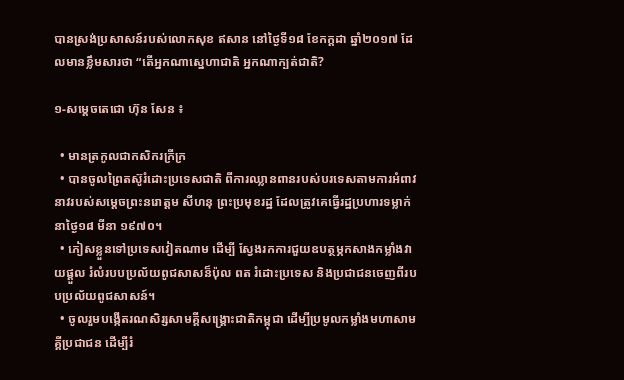បានស្រង់ប្រសាសន៍របស់លោកសុខ ឥសាន នៅថ្ងៃទី១៨ ខែកក្តដា ឆ្នាំ២០១៧ ដែលមានខ្លឹមសារថា “តើអ្នកណាស្នេហាជាតិ អ្នកណាក្បត់ជាតិ?

១-សម្តេចតេជោ ហ៊ុន សែន ៖

  • មានត្រកូលជាកសិករក្រីក្រ
  • បានចូលព្រៃតស៊ូរំដោះប្រទេសជាតិ ពីការឈ្លានពានរបស់បរទេសតាមការអំពាវនាវរបស់សម្តេចព្រះនរោត្តម សីហនុ ព្រះប្រមុខរដ្ឋ ដែលត្រូវគេធ្វើរដ្ឋប្រហារទម្លាក់ នាថ្ងៃ១៨ មីនា ១៩៧០។
  • ភៀសខ្លួនទៅប្រទេសវៀតណាម ដើម្បី ស្វែងរកការជួយឧបត្ថម្ភកសាងកម្លាំងវាយផ្តួល រំលំរបបប្រល័យពូជសាសន៏ប៉ុល ពត រំដោះប្រទេស និងប្រជាជនចេញពីរបបប្រល័យពូជសាសន៍។
  • ចូលរួមបង្កើតរណសិរ្សសាមគ្គីសង្គ្រោះជាតិកម្ពុជា ដើម្បីប្រមូលកម្លាំងមហាសាមគ្គីប្រជាជន ដើម្បីរំ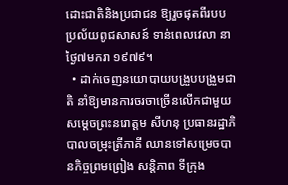ដោះជាតិនិងប្រជាជន ឱ្យរួចផុតពីរបបប្រល័យពូជសាសន៍ ទាន់ពេលវេលា នាថ្ងៃ៧មករា ១៩៧៩។
  • ដាក់ចេញនយោបាយបង្រួបបង្រួមជាតិ នាំឱ្យមានការចរចាច្រើនលើកជាមួយសម្តេចព្រះនរោត្តម សីហនុ ប្រធានរដ្ឋាភិបាលចម្រុះត្រីភាគី ឈានទៅសម្រេចបានកិច្ចព្រមព្រៀង សន្តិភាព ទីក្រុង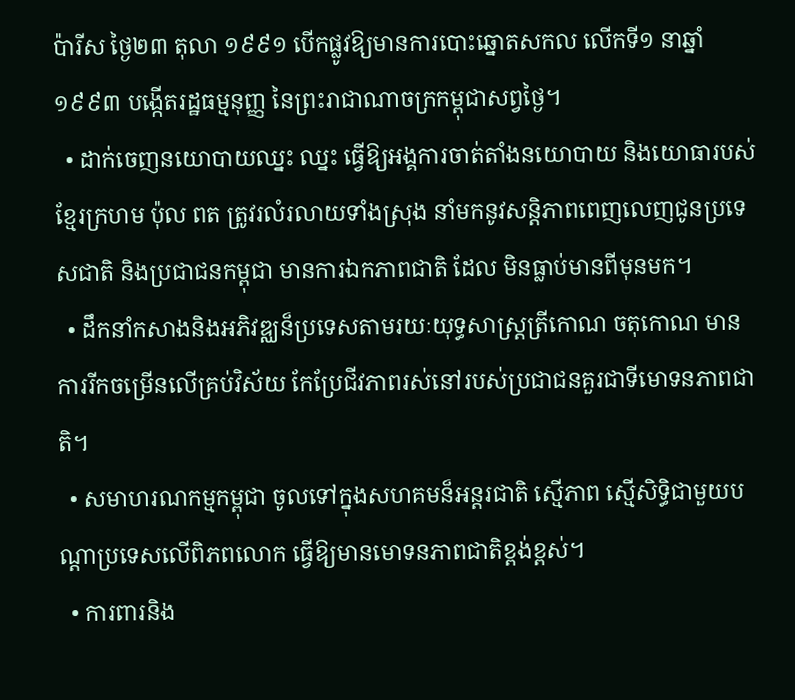ប៉ារីស ថ្ងៃ២៣ តុលា ១៩៩១ បើកផ្លូវឱ្យមានការបោះឆ្នោតសកល លើកទី១ នាឆ្នាំ១៩៩៣ បង្កើតរដ្ឋធម្មនុញ្ញ នៃព្រះរាជាណាចក្រកម្ពុជាសព្វថ្ងៃ។
  • ដាក់ចេញនយោបាយឈ្នះ ឈ្នះ ធ្វើឱ្យអង្គការចាត់តាំងនយោបាយ និងយោធារបស់ខ្មែរក្រហម ប៉ុល ពត ត្រូវរលំរលាយទាំងស្រុង នាំមកនូវសន្តិភាពពេញលេញជូនប្រទេសជាតិ និងប្រជាជនកម្ពុជា មានការឯកភាពជាតិ ដែល មិនធ្លាប់មានពីមុនមក។
  • ដឹកនាំកសាងនិងអភិវឌ្ឈន៏ប្រទេសតាមរយៈយុទ្ធសាស្ត្រត្រីកោណ ចតុកោណ មានការរីកចម្រើនលើគ្រប់វិស័យ កែប្រែជីវភាពរស់នៅរបស់ប្រជាជនគួរជាទីមោទនភាពជាតិ។
  • សមាហរណកម្មកម្ពុជា ចូលទៅក្នុងសហគមន៏អន្តរជាតិ ស្មើភាព ស្មើសិទ្ធិជាមួយបណ្តាប្រទេសលើពិភពលោក ធ្វើឱ្យមានមោទនភាពជាតិខ្ពង់ខ្ពស់។
  • ការពារនិង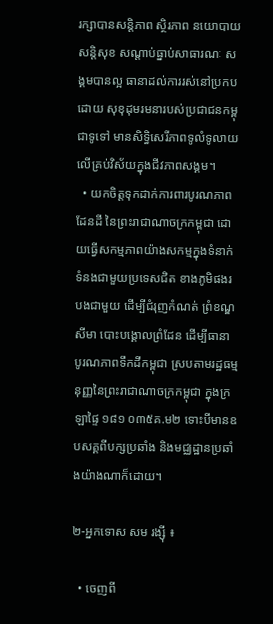រក្សាបានសន្តិភាព ស្ថិរភាព នយោបាយ សន្តិសុខ សណ្តាប់ធ្នាប់សាធារណៈ សង្គមបានល្អ ធានាដល់ការរស់នៅប្រកបដោយ សុខុដុមរមនារបស់ប្រជាជនកម្ពុជាទូទៅ មានសិទ្ធិសេរីភាពទូលំទូលាយ លើគ្រប់វិស័យក្នុងជីវភាពសង្គម។
  • យកចិត្តទុកដាក់ការពារបូរណភាពដែនដី នៃព្រះរាជាណាចក្រកម្ពុជា ដោយធ្វើសកម្មភាពយ៉ាងសកម្មក្នុងទំនាក់ទំនងជាមួយប្រទេសជិត ខាងភូមិផងរបងជាមួយ ដើម្បីជំរុញកំណត់ ព្រំខណ្ឌសីមា បោះបង្គោលព្រំដែន ដើម្បីធានា បូរណភាពទឹកដីកម្ពុជា ស្របតាមរដ្ឋធម្មនុញ្ញនៃព្រះរាជាណាចក្រកម្ពុជា ក្នុងក្រឡាផ្ទៃ ១៨១ ០៣៥គ.ម២ ទោះបីមានឧបសគ្គពីបក្សប្រឆាំង និងមជ្ឈដ្ឋានប្រឆាំងយ៉ាងណាក៏ដោយ។

២-អ្នកទោស សម រង្ស៊ី ៖

  • ចេញពី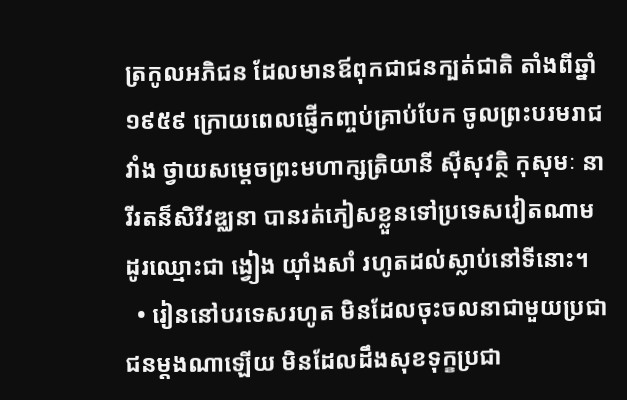ត្រកូលអភិជន ដែលមានឪពុកជាជនក្បត់ជាតិ តាំងពីឆ្នាំ១៩៥៩ ក្រោយពេលផ្ញើកញ្ចប់គ្រាប់បែក ចូលព្រះបរមរាជវាំង ថ្វាយសម្តេចព្រះមហាក្សត្រិយានី ស៊ីសុវត្ថិ កុសុមៈ នារីរតន៏សិរីវឌ្ឈនា បានរត់ភៀសខ្លួនទៅប្រទេសវៀតណាម ដូរឈ្មោះជា ង្វៀង យ៉ាំងសាំ រហូតដល់ស្លាប់នៅទីនោះ។
  • រៀននៅបរទេសរហូត មិនដែលចុះចលនាជាមួយប្រជាជនម្តងណាឡើយ មិនដែលដឹងសុខទុក្ខប្រជា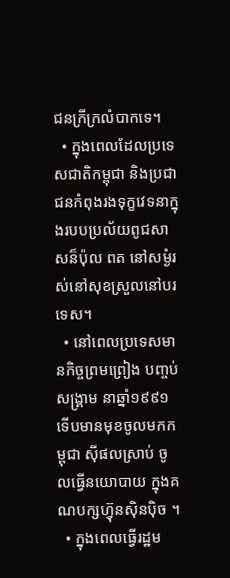ជនក្រីក្រលំបាកទេ។
  • ក្នុងពេលដែលប្រទេសជាតិកម្ពុជា និងប្រជាជនកំពុងរងទុក្ខវេទនាក្នុងរបបប្រល័យពូជសាសន៏ប៉ុល ពត នៅសម្ងំរស់នៅសុខស្រួលនៅបរទេស។
  • នៅពេលប្រទេសមានកិច្ចព្រមព្រៀង បញ្ចប់សង្គ្រាម នាឆ្នាំ១៩៩១ ទើបមានមុខចូលមកកម្ពុជា ស៊ីផលស្រាប់ ចូលធ្វើនយោបាយ ក្នុងគណបក្សហ៊្វុនស៊ិនប៉ិច ។
  • ក្នុងពេលធ្វើរដ្ឋម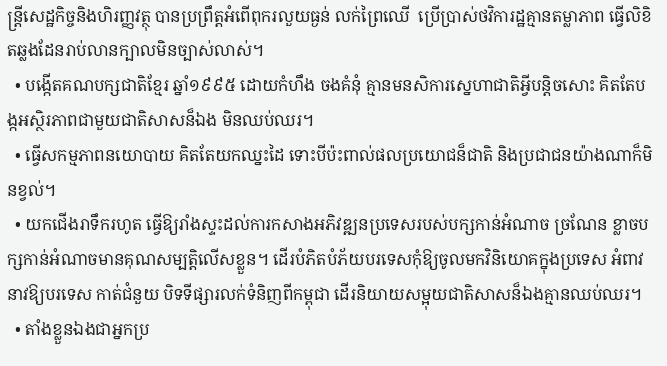ន្ត្រីសេដ្ឋកិច្ចនិងហិរញ្ញវត្ថុ បានប្រព្រឹត្តអំពើពុករលួយធ្ងន់ លក់ព្រៃឈើ  ប្រើប្រាស់ថវិការដ្ឋគ្មានតម្លាភាព ធ្វើលិខិតឆ្លងដែនរាប់លានក្បាលមិនច្បាស់លាស់។
  • បង្កើតគណបក្សជាតិខ្មែរ ឆ្នាំ១៩៩៥ ដោយកំហឹង ចងគំនុំ គ្មានមនសិការស្នេហាជាតិអ្វីបន្តិចសោះ គិតតែបង្កអស្ថិរភាពជាមួយជាតិសាសន៏ឯង មិនឈប់ឈរ។
  • ធ្វើសកម្មភាពនយោបាយ គិតតែយកឈ្នះដៃ ទោះបីប៉ះពាល់ផលប្រយោជន៏ជាតិ និងប្រជាជនយ៉ាងណាក៏មិនខ្វល់។
  • យកជើងរាទឹករហូត ធ្វើឱ្យរាំងស្ទះដល់ការកសាងអភិវឌ្ឍនប្រទេសរបស់បក្សកាន់អំណាច ច្រណែន ខ្លាចបក្សកាន់អំណាចមានគុណសម្បត្តិលើសខ្លួន។ ដើរបំភិតបំភ័យបរទេសកុំឱ្យចូលមកវិនិយោគក្នុងប្រទេស អំពាវនាវឱ្យបរទេស កាត់ជំនួយ បិទទីផ្សារលក់ទំនិញពីកម្ពុជា ដើរនិយាយសម្អុយជាតិសាសន៏ឯងគ្មានឈប់ឈរ។
  • តាំងខ្លួនឯងជាអ្នកប្រ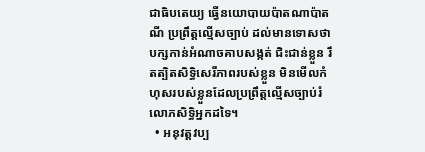ជាធិបតេយ្យ ធ្វើនយោបាយប៉ាតណាប៉ាតណី ប្រព្រឹត្តល្មើសច្បាប់ ដល់មានទោសថា បក្សកាន់អំណាចគាបសង្កត់ ជិះជាន់ខ្លួន រឹតត្បិតសិទ្ធិសេរីភាពរបស់ខ្លួន មិនមើលកំហុសរបស់ខ្លួនដែលប្រព្រឹត្តល្មើសច្បាប់រំលោភសិទ្ធិអ្នកដទៃ។
  • អនុវត្តវប្ប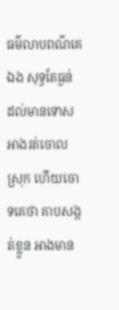ធម៌លាបពណ៌គេឯង សុទ្ធតែធ្ងន់ ដល់មានទោស អាងរត់ចោលស្រុក ហើយចោទគេថា គាបសង្កត់ខ្លួន អាងមាន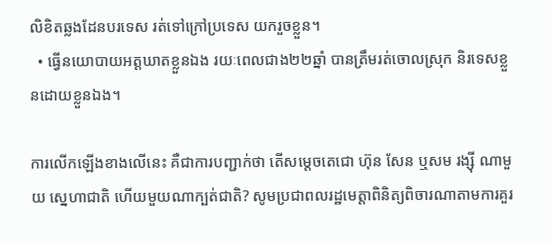លិខិតឆ្លងដែនបរទេស រត់ទៅក្រៅប្រទេស យករួចខ្លួន។
  • ធ្វើនយោបាយអត្តឃាតខ្លួនឯង រយៈពេលជាង២២ឆ្នាំ បានត្រឹមរត់ចោលស្រុក និរទេសខ្លួនដោយខ្លួនឯង។

ការលើកឡើងខាងលើនេះ គឺជាការបញ្ជាក់ថា តើសម្តេចតេជោ ហ៊ុន សែន ឬសម រង្ស៊ី ណាមួយ ស្នេហាជាតិ ហើយមួយណាក្បត់ជាតិ? សូមប្រជាពលរដ្ឋមេត្តាពិនិត្យពិចារណាតាមការគួរ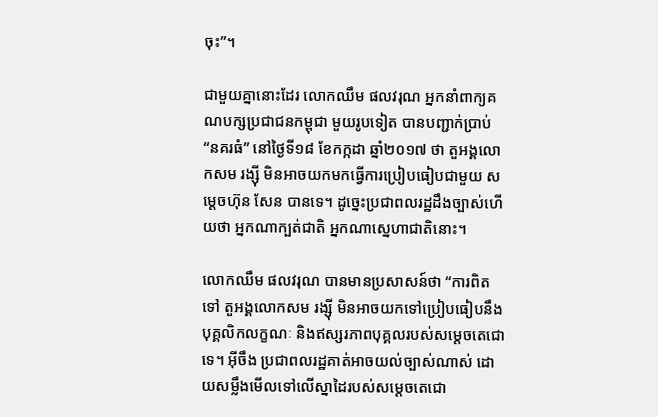ចុះ”។

ជាមួយគ្នានោះដែរ លោកឈឹម ផលវរុណ អ្នកនាំពាក្យគណបក្សប្រជាជនកម្ពុជា មួយរូបទៀត បានបញ្ជាក់ប្រាប់ “នគរធំ” នៅថ្ងៃទី១៨ ខែកក្កដា ឆ្នាំ២០១៧ ថា តួអង្គលោកសម រង្ស៊ី មិនអាចយកមកធ្វើការប្រៀបធៀបជាមួយ សម្តេចហ៊ុន សែន បានទេ។ ដូច្នេះប្រជាពលរដ្ឋដឹងច្បាស់ហើយថា អ្នកណាក្បត់ជាតិ អ្នកណាស្នេហាជាតិនោះ។

លោកឈឹម ផលវរុណ បានមានប្រសាសន៍ថា “ការពិតទៅ តួអង្គលោកសម រង្ស៊ី មិនអាចយកទៅប្រៀបធៀបនឹងបុគ្គលិកលក្ខណៈ និងឥស្សរភាពបុគ្គលរបស់សម្តេចតេជោ ទេ។ អ៊ីចឹង ប្រជាពលរដ្ឋគាត់អាចយល់ច្បាស់ណាស់ ដោយសម្លឹងមើលទៅលើស្នាដៃរបស់សម្តេចតេជោ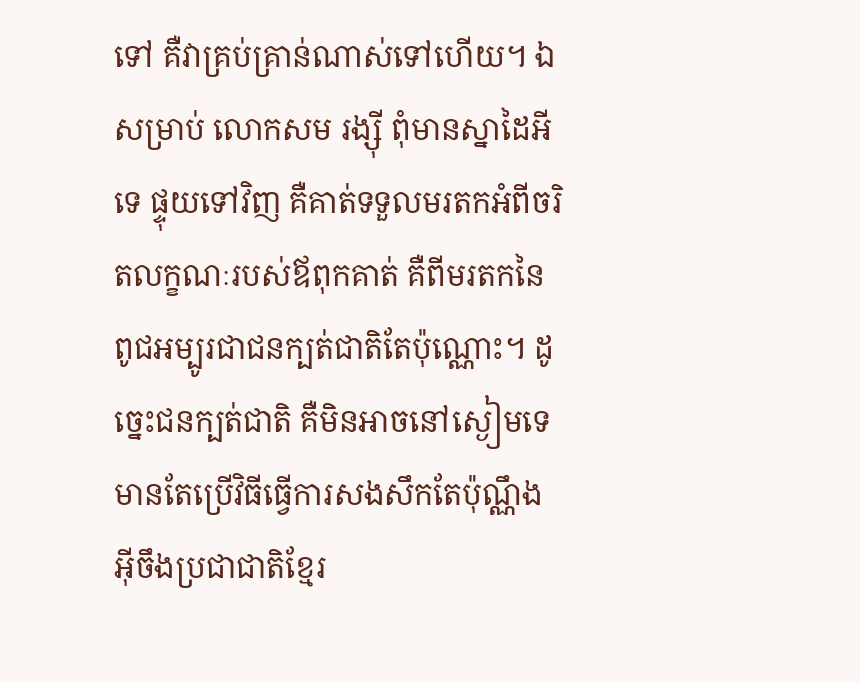ទៅ គឺវាគ្រប់គ្រាន់ណាស់ទៅហើយ។ ឯសម្រាប់ លោកសម រង្ស៊ី ពុំមានស្នាដៃអីទេ ផ្ទុយទៅវិញ គឺគាត់ទទួលមរតកអំពីចរិតលក្ខណៈរបស់ឪពុកគាត់ គឺពីមរតកនៃពូជអម្បូរជាជនក្បត់ជាតិតែប៉ុណ្ណោះ។ ដូច្នេះជនក្បត់ជាតិ គឺមិនអាចនៅស្ងៀមទេ មានតែប្រើវិធីធ្វើការសងសឹកតែប៉ុណ្ណឹង អ៊ីចឹងប្រជាជាតិខ្មែរ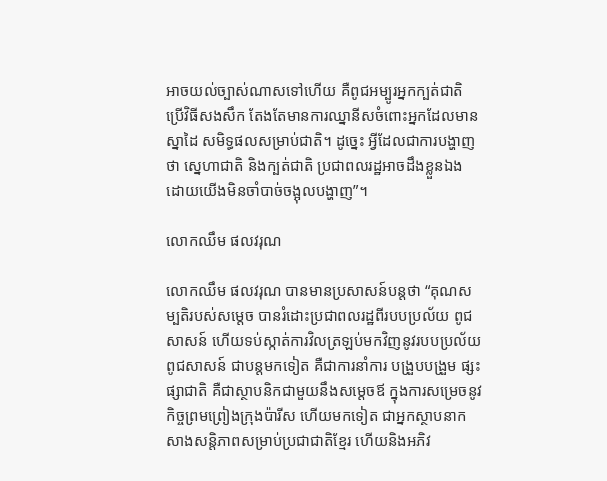អាចយល់ច្បាស់ណាសទៅហើយ គឺពូជអម្បូរអ្នកក្បត់ជាតិ ប្រើវិធីសងសឹក តែងតែមានការឈ្នានីសចំពោះអ្នកដែលមានស្នាដៃ សមិទ្ធផលសម្រាប់ជាតិ។ ដូច្នេះ អ្វីដែលជាការបង្ហាញថា ស្នេហាជាតិ និងក្បត់ជាតិ ប្រជាពលរដ្ឋអាចដឹងខ្លួនឯង ដោយយើងមិនចាំបាច់ចង្អុលបង្ហាញ”។

លោកឈឹម ផលវរុណ

លោកឈឹម ផលវរុណ បានមានប្រសាសន៍បន្តថា “គុណសម្បតិរបស់សម្តេច បានរំដោះប្រជាពលរដ្ឋពីរបបប្រល័យ ពូជសាសន៍ ហើយទប់ស្កាត់ការវិលត្រឡប់មកវិញនូវរបបប្រល័យពូជសាសន៍ ជាបន្តមកទៀត គឺជាការនាំការ បង្រួបបង្រួម ផ្សះផ្សាជាតិ គឺជាស្ថាបនិកជាមួយនឹងសម្តេចឪ ក្នុងការសម្រេចនូវកិច្ចព្រមព្រៀងក្រុងប៉ារីស ហើយមកទៀត ជាអ្នកស្ថាបនាកសាងសន្តិភាពសម្រាប់ប្រជាជាតិខ្មែរ ហើយនិងអភិវ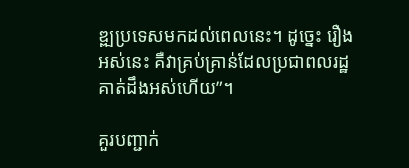ឌ្ឍប្រទេសមកដល់ពេលនេះ។ ដូច្នេះ រឿងអស់នេះ គឺវាគ្រប់គ្រាន់ដែលប្រជាពលរដ្ឋ គាត់ដឹងអស់ហើយ”។

គួរបញ្ជាក់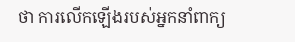ថា ការលើកឡើងរបស់អ្នកនាំពាក្យ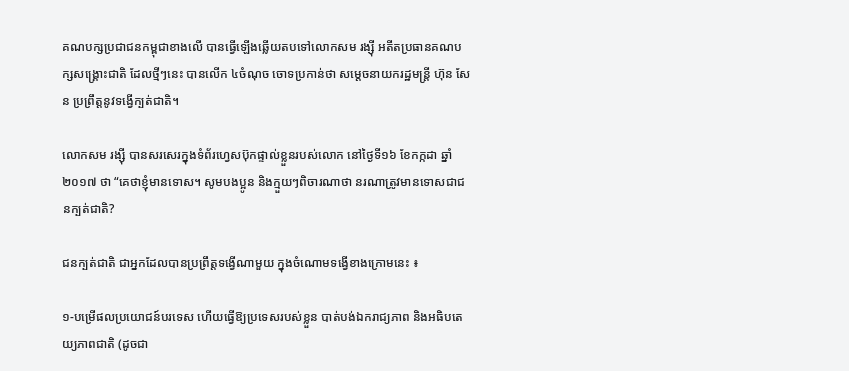គណបក្សប្រជាជនកម្ពុជាខាងលើ បានធ្វើឡើងឆ្លើយតបទៅលោកសម រង្ស៊ី អតីតប្រធានគណបក្សសង្គ្រោះជាតិ ដែលថ្មីៗនេះ បានលើក ៤ចំណុច ចោទប្រកាន់ថា សម្តេចនាយករដ្ឋមន្ត្រី ហ៊ុន សែន ប្រព្រឹត្តនូវទង្វើក្បត់ជាតិ។

លោកសម រង្ស៊ី បានសរសេរក្នុងទំព័រហ្វេសប៊ុកផ្ទាល់ខ្លួនរបស់លោក នៅថ្ងៃទី១៦ ខែកក្កដា ឆ្នាំ២០១៧ ថា “គេថាខ្ញុំមានទោស។ សូមបងប្អូន និងក្មួយៗពិចារណាថា នរណាត្រូវមានទោសជាជនក្បត់ជាតិ?

ជនក្បត់ជាតិ ជាអ្នកដែលបានប្រព្រឹត្តទង្វើណាមួយ ក្នុងចំណោមទង្វើខាងក្រោមនេះ ៖

១-បម្រើផលប្រយោជន៍បរទេស ហើយធ្វើឱ្យប្រទេសរបស់ខ្លួន បាត់បង់ឯករាជ្យភាព និងអធិបតេយ្យភាពជាតិ (ដូចជា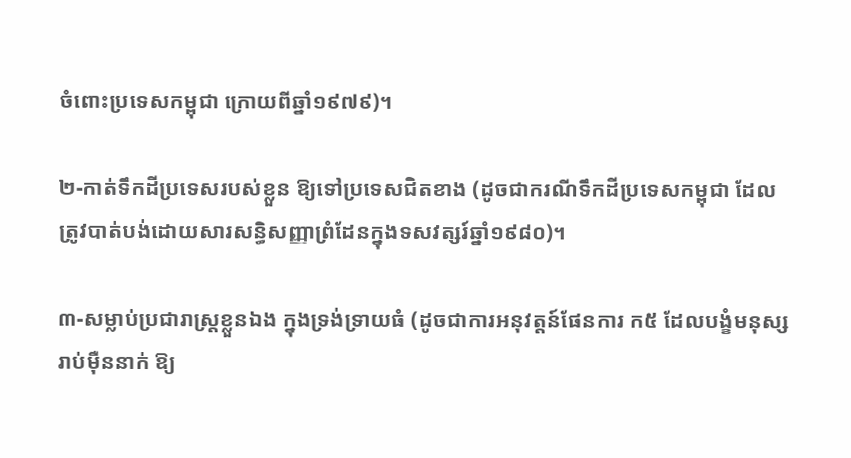ចំពោះប្រទេសកម្ពុជា ក្រោយពីឆ្នាំ១៩៧៩)។

២-កាត់ទឹកដីប្រទេសរបស់ខ្លួន ឱ្យទៅប្រទេសជិតខាង (ដូចជាករណីទឹកដីប្រទេសកម្ពុជា ដែលត្រូវបាត់បង់ដោយសារសន្ធិសញ្ញាព្រំដែនក្នុងទសវត្សរ៍ឆ្នាំ១៩៨០)។

៣-សម្លាប់ប្រជារាស្ត្រខ្លួនឯង ក្នុងទ្រង់ទ្រាយធំ (ដូចជាការអនុវត្តន៍ផែនការ ក៥ ដែលបង្ខំមនុស្សរាប់ម៉ឺននាក់ ឱ្យ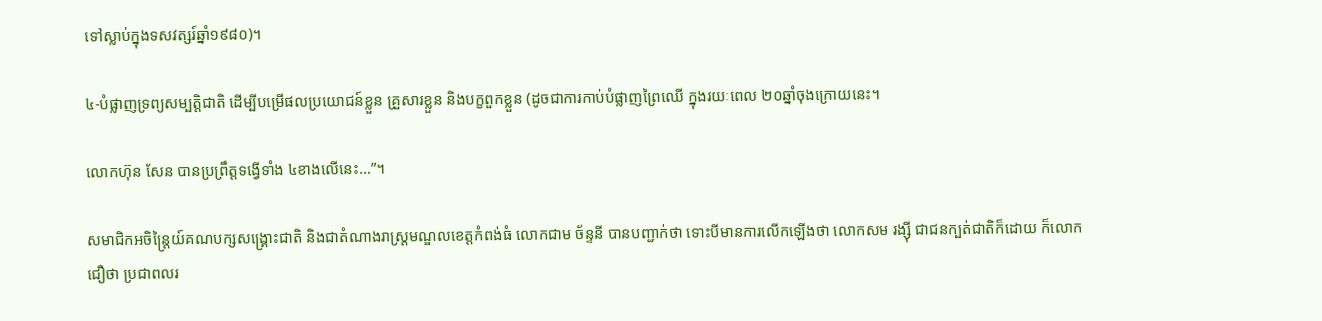ទៅស្លាប់ក្នុងទសវត្សរ៍ឆ្នាំ១៩៨០)។

៤-បំផ្លាញទ្រព្យសម្បត្តិជាតិ ដើម្បីបម្រើផលប្រយោជន៍ខ្លួន គ្រួសារខ្លួន និងបក្ខពួកខ្លួន (ដូចជាការកាប់បំផ្លាញព្រៃឈើ ក្នុងរយៈពេល ២០ឆ្នាំចុងក្រោយនេះ។

លោកហ៊ុន សែន បានប្រព្រឹត្តទង្វើទាំង ៤ខាងលើនេះ…”។

សមាជិកអចិន្ត្រៃយ៍គណបក្សសង្គ្រោះជាតិ និងជាតំណាងរាស្ត្រមណ្ឌលខេត្តកំពង់ធំ លោកជាម ច័ន្ទនី បានបញ្ជាក់ថា ទោះបីមានការលើកឡើងថា លោកសម រង្ស៊ី ជាជនក្បត់ជាតិក៏ដោយ ក៏លោកជឿថា ប្រជាពលរ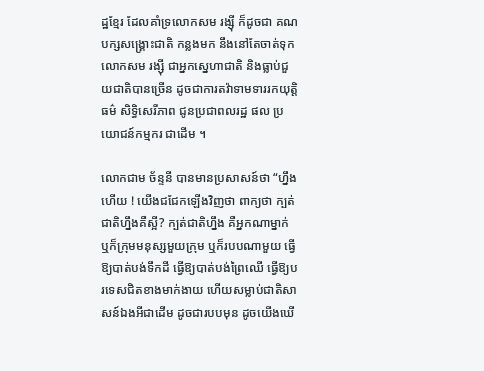ដ្ឋខ្មែរ ដែលគាំទ្រលោកសម រង្ស៊ី ក៏ដូចជា គណបក្សសង្គ្រោះជាតិ កន្លងមក នឹងនៅតែចាត់ទុកលោកសម រង្ស៊ី ជាអ្នកស្នេហាជាតិ និងធ្លាប់ជួយជាតិបានច្រើន ដូចជាការតវ៉ាទាមទាររកយុត្តិធម៌ សិទ្ធិសេរីភាព ជូនប្រជាពលរដ្ឋ ផល ប្រយោជន៍កម្មករ ជាដើម ។

លោកជាម ច័ន្ទនី បានមានប្រសាសន៍ថា “ហ្នឹងហើយ ! យើងជជែកឡើងវិញថា ពាក្យថា ក្បត់ជាតិហ្នឹងគឺស្អី? ក្បត់ជាតិហ្នឹង គឺអ្នកណាម្នាក់ ឬក៏ក្រុមមនុស្សមួយក្រុម ឬក៏របបណាមួយ ធ្វើឱ្យបាត់បង់ទឹកដី ធ្វើឱ្យបាត់បង់ព្រៃឈើ ធ្វើឱ្យបរទេសជិតខាងមាក់ងាយ ហើយសម្លាប់ជាតិសាសន៍ឯងអីជាដើម ដូចជារបបមុន ដូចយើងឃើ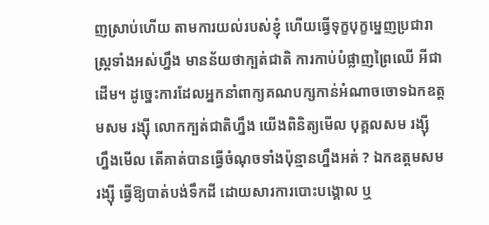ញស្រាប់ហើយ តាមការយល់របស់ខ្ញុំ ហើយធ្វើទុក្ខបុក្ខម្នេញប្រជារាស្ត្រទាំងអស់ហ្នឹង មានន័យថាក្បត់ជាតិ ការកាប់បំផ្លាញព្រៃឈើ អីជាដើម។ ដូច្នេះការដែលអ្នកនាំពាក្យគណបក្សកាន់អំណាចចោទឯកឧត្តមសម រង្ស៊ី លោកក្បត់ជាតិហ្នឹង យើងពិនិត្យមើល បុគ្គលសម រង្ស៊ី ហ្នឹងមើល តើគាត់បានធ្វើចំណុចទាំងប៉ុន្មានហ្នឹងអត់ ? ឯកឧត្តមសម រង្ស៊ី ធ្វើឱ្យបាត់បង់ទឹកដី ដោយសារការបោះបង្គោល ឬ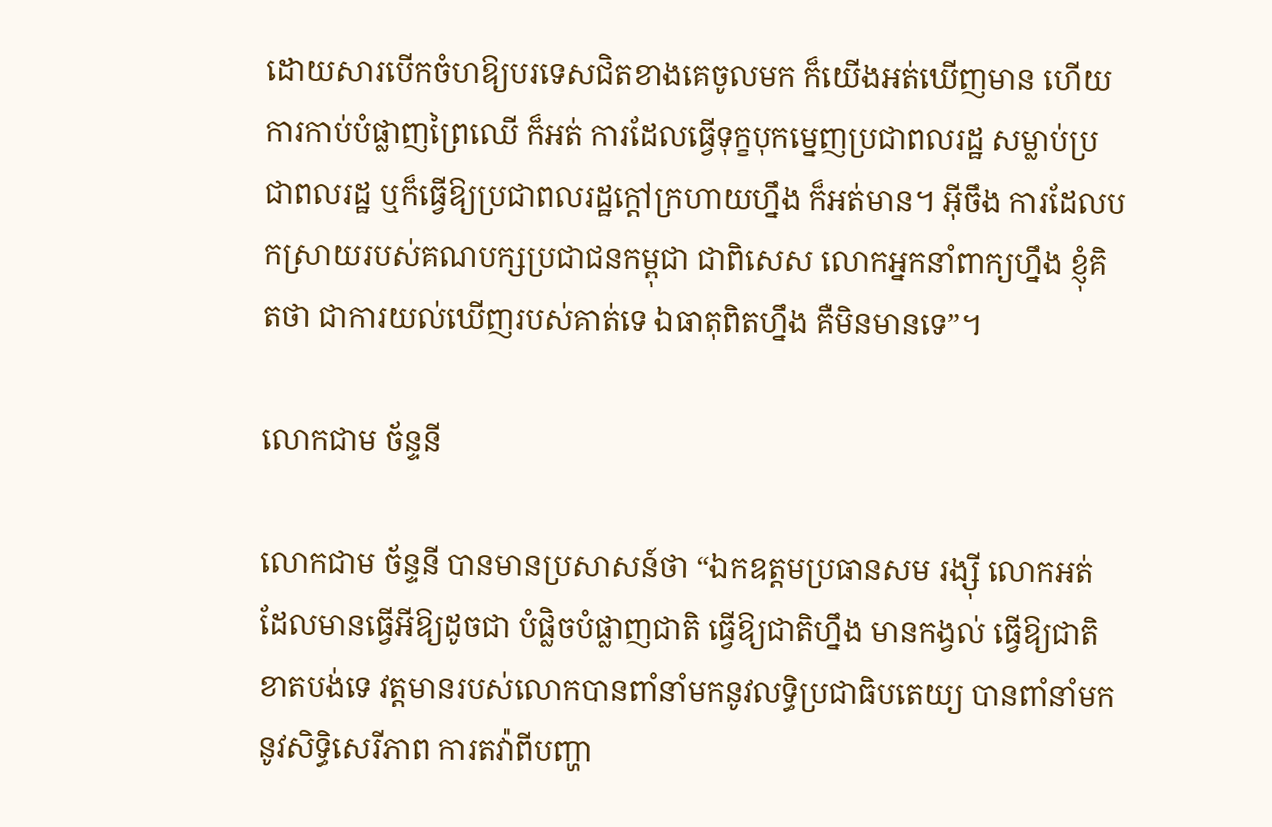ដោយសារបើកចំហឱ្យបរទេសជិតខាងគេចូលមក ក៏យើងអត់ឃើញមាន ហើយការកាប់បំផ្លាញព្រៃឈើ ក៏អត់ ការដែលធ្វើទុក្ខបុកម្នេញប្រជាពលរដ្ឋ សម្លាប់ប្រជាពលរដ្ឋ ឬក៏ធ្វើឱ្យប្រជាពលរដ្ឋក្តៅក្រហាយហ្នឹង ក៏អត់មាន។ អ៊ីចឹង ការដែលបកស្រាយរបស់គណបក្សប្រជាជនកម្ពុជា ជាពិសេស លោកអ្នកនាំពាក្យហ្នឹង ខ្ញុំគិតថា ជាការយល់ឃើញរបស់គាត់ទេ ឯធាតុពិតហ្នឹង គឺមិនមានទេ”។

លោកជាម ច័ន្ទនី

លោកជាម ច័ន្ទនី បានមានប្រសាសន៍ថា “ឯកឧត្តមប្រធានសម រង្ស៊ី លោកអត់ដែលមានធ្វើអីឱ្យដូចជា បំផ្លិចបំផ្លាញជាតិ ធ្វើឱ្យជាតិហ្នឹង មានកង្វល់ ធ្វើឱ្យជាតិខាតបង់ទេ វត្តមានរបស់លោកបានពាំនាំមកនូវលទ្ធិប្រជាធិបតេយ្យ បានពាំនាំមកនូវសិទ្ធិសេរីភាព ការតវ៉ាពីបញ្ហា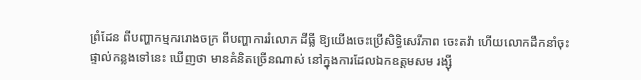ព្រំដែន ពីបញ្ហាកម្មកររោងចក្រ ពីបញ្ហាការរំលោភ ដីធ្លី ឱ្យយើងចេះប្រើសិទ្ធិសេរីភាព ចេះតវ៉ា ហើយលោកដឹកនាំចុះផ្ទាល់កន្លងទៅនេះ ឃើញថា មានគំនិតច្រើនណាស់ នៅក្នុងការដែលឯកឧត្តមសម រង្ស៊ី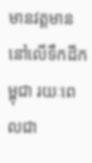មានវត្តមាននៅលើទឹកដីកម្ពុជា រយៈពេលជា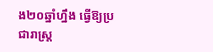ង២០ឆ្នាំហ្នឹង ធ្វើឱ្យប្រជារាស្ត្រ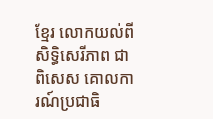ខ្មែរ លោកយល់ពីសិទ្ធិសេរីភាព ជាពិសេស គោលការណ៍ប្រជាធិ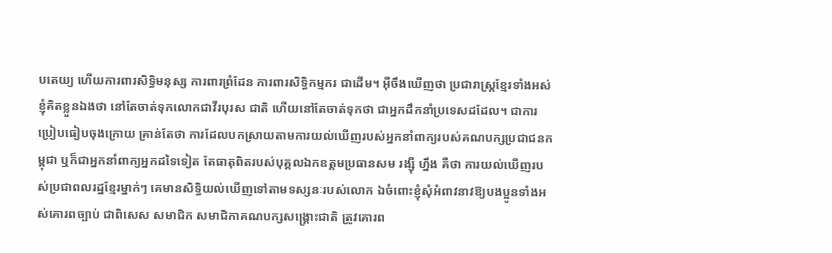បតេយ្យ ហើយការពារសិទ្ធិមនុស្ស ការពារព្រំដែន ការពារសិទ្ធិកម្មករ ជាដើម។ អ៊ីចឹងឃើញថា ប្រជារាស្ត្រខ្មែរទាំងអស់ ខ្ញុំគិតខ្លួនឯងថា នៅតែចាត់ទុកលោកជាវីរបុរស ជាតិ ហើយនៅតែចាត់ទុកថា ជាអ្នកដឹកនាំប្រទេសដដែល។ ជាការប្រៀបធៀបចុងក្រោយ គ្រាន់តែថា ការដែលបកស្រាយតាមការយល់ឃើញរបស់អ្នកនាំពាក្យរបស់គណបក្សប្រជាជនកម្ពុជា ឬក៏ជាអ្នកនាំពាក្យអ្នកដទៃទៀត តែធាតុពិតរបស់បុគ្គលឯកឧត្តមប្រធានសម រង្ស៊ី ហ្នឹង គឺថា ការយល់ឃើញរបស់ប្រជាពលរដ្ឋខ្មែរម្នាក់ៗ គេមានសិទ្ធិយល់ឃើញទៅតាមទស្សនៈរបស់លោក ឯចំពោះខ្ញុំសុំអំពាវនាវឱ្យបងប្អូនទាំងអស់គោរពច្បាប់ ជាពិសេស សមាជិក សមាជិកាគណបក្សសង្គ្រោះជាតិ ត្រូវគោរព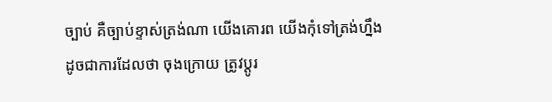ច្បាប់ គឺច្បាប់ខ្ទាស់ត្រង់ណា យើងគោរព យើងកុំទៅត្រង់ហ្នឹង ដូចជាការដែលថា ចុងក្រោយ ត្រូវប្តូរ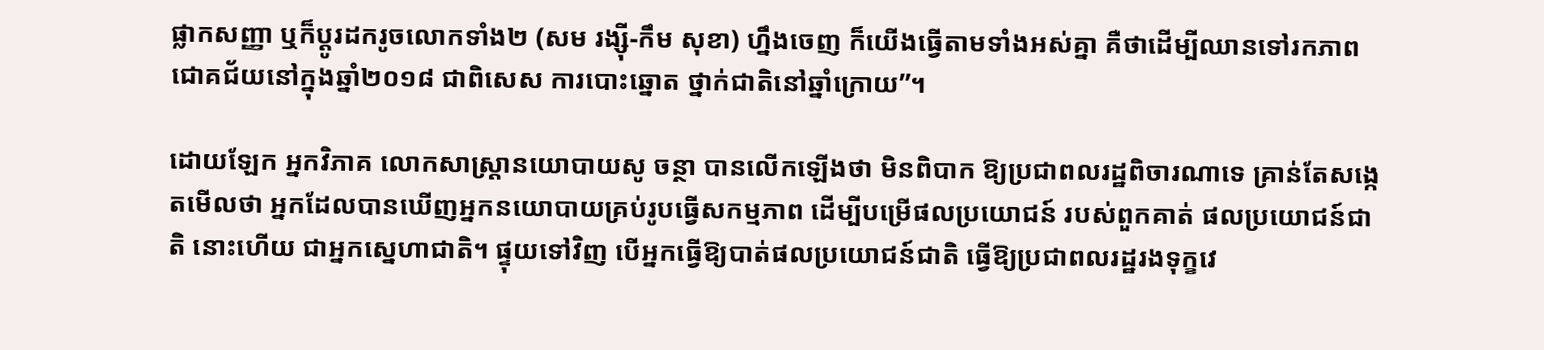ផ្លាកសញ្ញា ឬក៏ប្តូរដករូចលោកទាំង២ (សម រង្ស៊ី-កឹម សុខា) ហ្នឹងចេញ ក៏យើងធ្វើតាមទាំងអស់គ្នា គឺថាដើម្បីឈានទៅរកភាពជោគជ័យនៅក្នុងឆ្នាំ២០១៨ ជាពិសេស ការបោះឆ្នោត ថ្នាក់ជាតិនៅឆ្នាំក្រោយ”។

ដោយឡែក អ្នកវិភាគ លោកសាស្ត្រានយោបាយសូ ចន្ថា បានលើកឡើងថា មិនពិបាក ឱ្យប្រជាពលរដ្ឋពិចារណាទេ គ្រាន់តែសង្កេតមើលថា អ្នកដែលបានឃើញអ្នកនយោបាយគ្រប់រូបធ្វើសកម្មភាព ដើម្បីបម្រើផលប្រយោជន៍ របស់ពួកគាត់ ផលប្រយោជន៍ជាតិ នោះហើយ ជាអ្នកស្នេហាជាតិ។ ផ្ទុយទៅវិញ បើអ្នកធ្វើឱ្យបាត់ផលប្រយោជន៍ជាតិ ធ្វើឱ្យប្រជាពលរដ្ឋរងទុក្ខវេ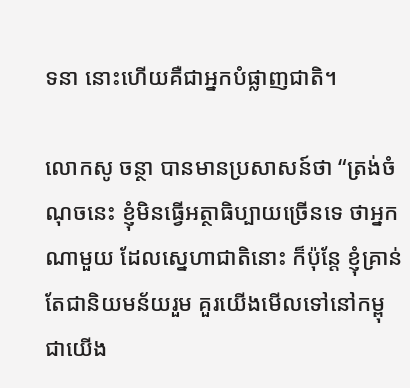ទនា នោះហើយគឺជាអ្នកបំផ្លាញជាតិ។

លោកសូ ចន្ថា បានមានប្រសាសន៍ថា “ត្រង់ចំណុចនេះ ខ្ញុំមិនធ្វើអត្ថាធិប្បាយច្រើនទេ ថាអ្នកណាមួយ ដែលស្នេហាជាតិនោះ ក៏ប៉ុន្តែ ខ្ញុំគ្រាន់តែជានិយមន័យរួម គួរយើងមើលទៅនៅកម្ពុជាយើង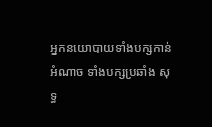អ្នកនយោបាយទាំងបក្សកាន់ អំណាច ទាំងបក្សប្រឆាំង សុទ្ធ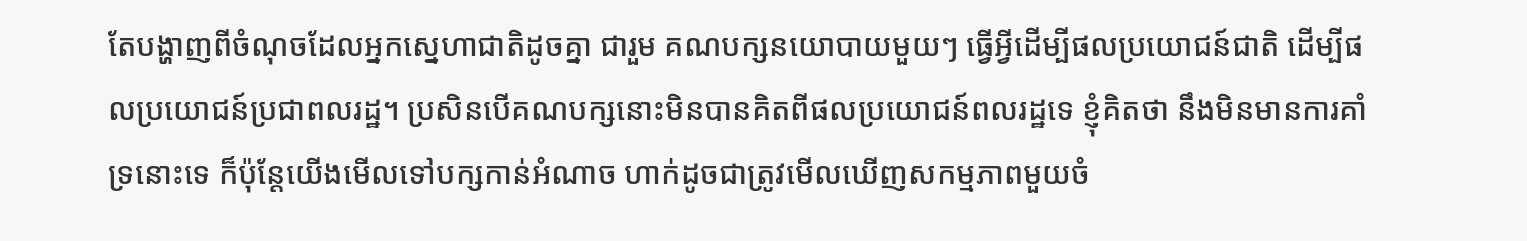តែបង្ហាញពីចំណុចដែលអ្នកស្នេហាជាតិដូចគ្នា ជារួម គណបក្សនយោបាយមួយៗ ធ្វើអ្វីដើម្បីផលប្រយោជន៍ជាតិ ដើម្បីផលប្រយោជន៍ប្រជាពលរដ្ឋ។ ប្រសិនបើគណបក្សនោះមិនបានគិតពីផលប្រយោជន៍ពលរដ្ឋទេ ខ្ញុំគិតថា នឹងមិនមានការគាំទ្រនោះទេ ក៏ប៉ុន្តែយើងមើលទៅបក្សកាន់អំណាច ហាក់ដូចជាត្រូវមើលឃើញសកម្មភាពមួយចំ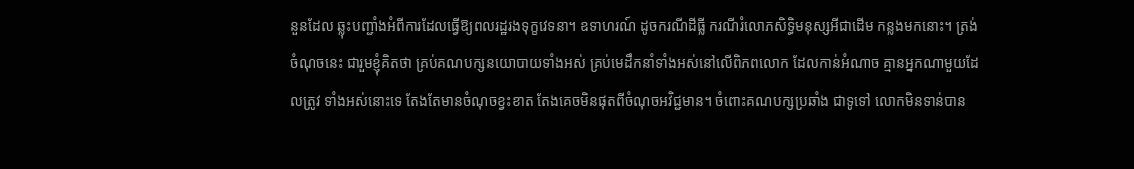នួនដែល ឆ្លុះបញ្ជាំងអំពីការដែលធ្វើឱ្យពលរដ្ឋរងទុក្ខវេទនា។ ឧទាហរណ៍ ដូចករណីដីធ្លី ករណីរំលោភសិទ្ធិមនុស្សអីជាដើម កន្លងមកនោះ។ ត្រង់ចំណុចនេះ ជារួមខ្ញុំគិតថា គ្រប់គណបក្សនយោបាយទាំងអស់ គ្រប់មេដឹកនាំទាំងអស់នៅលើពិភពលោក ដែលកាន់អំណាច គ្មានអ្នកណាមួយដែលត្រូវ ទាំងអស់នោះទេ តែងតែមានចំណុចខ្វះខាត តែងគេចមិនផុតពីចំណុចអវិជ្ជមាន។ ចំពោះគណបក្សប្រឆាំង ជាទូទៅ លោកមិនទាន់បាន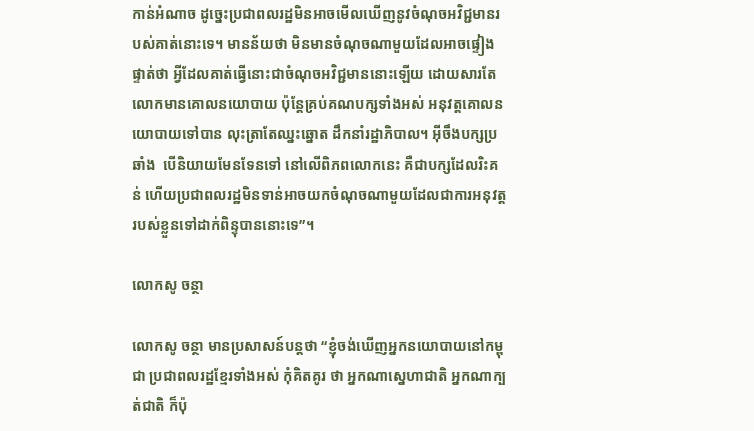កាន់អំណាច ដូច្នេះប្រជាពលរដ្ឋមិនអាចមើលឃើញនូវចំណុចអវិជ្ជមានរបស់គាត់នោះទេ។ មានន័យថា មិនមានចំណុចណាមួយដែលអាចផ្ទៀងផ្ទាត់ថា អ្វីដែលគាត់ធ្វើនោះជាចំណុចអវិជ្ជមាននោះឡើយ ដោយសារតែលោកមានគោលនយោបាយ ប៉ុន្តែគ្រប់គណបក្សទាំងអស់ អនុវត្តគោលនយោបាយទៅបាន លុះត្រាតែឈ្នះឆ្នោត ដឹកនាំរដ្ឋាភិបាល។ អ៊ីចឹងបក្សប្រឆាំង  បើនិយាយមែនទែនទៅ នៅលើពិភពលោកនេះ គឺជាបក្សដែលរិះគន់ ហើយប្រជាពលរដ្ឋមិនទាន់អាចយកចំណុចណាមួយដែលជាការអនុវត្តរបស់ខ្លួនទៅដាក់ពិន្ទុបាននោះទេ”។

លោកសូ ចន្ថា

លោកសូ ចន្ថា មានប្រសាសន៍បន្តថា “ខ្ញុំចង់ឃើញអ្នកនយោបាយនៅកម្ពុជា ប្រជាពលរដ្ឋខ្មែរទាំងអស់ កុំគិតគូរ ថា អ្នកណាស្នេហាជាតិ អ្នកណាក្បត់ជាតិ ក៏ប៉ុ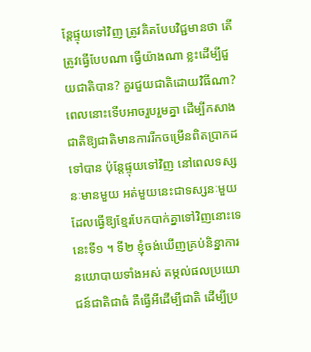ន្តែផ្ទុយទៅវិញ ត្រូវគិតបែបវិជ្ជមានថា តើត្រូវធ្វើបែបណា ធ្វើយ៉ាងណា ខ្លះដើម្បីជួយជាតិបាន? គួរជួយជាតិដោយវិធីណា? ពេលនោះទើបអាចរួបរួមគ្នា ដើម្បីកសាងជាតិឱ្យជាតិមានការរីកចម្រើនពិតប្រាកដទៅបាន ប៉ុន្តែផ្ទុយទៅវិញ នៅពេលទស្សនៈមានមួយ អត់មួយនេះជាទស្សនៈមួយដែលធ្វើឱ្យខ្មែរបែកបាក់គ្នាទៅវិញនោះទេ នេះទី១ ។ ទី២ ខ្ញុំចង់ឃើញគ្រប់និន្នាការនយោបាយទាំងអស់ តម្កល់ផលប្រយោជន៍ជាតិជាធំ គឺធ្វើអីដើម្បីជាតិ ដើម្បីប្រ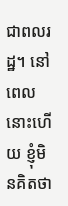ជាពលរដ្ឋ។ នៅពេលនោះហើយ ខ្ញុំមិនគិតថា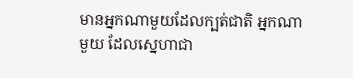មានអ្នកណាមួយដែលក្បត់ជាតិ អ្នកណាមួយ ដែលស្នេហាជា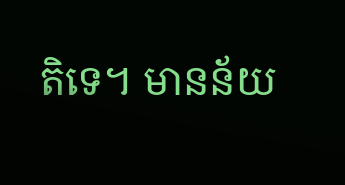តិទេ។ មានន័យ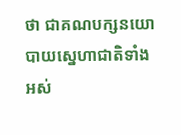ថា ជាគណបក្សនយោបាយស្នេហាជាតិទាំងអស់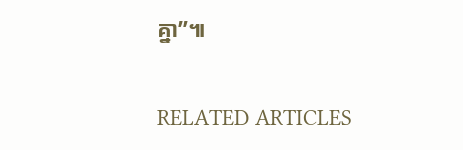គ្នា”៕

RELATED ARTICLES